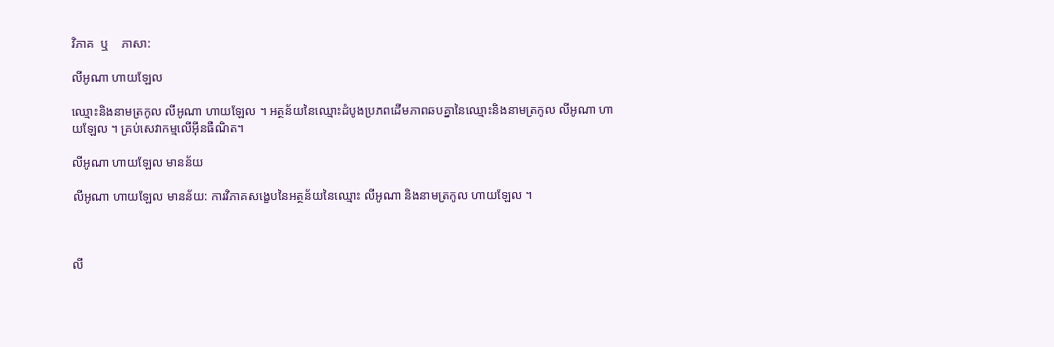វិភាគ  ឬ    ភាសា:

លីអូណា ហាយឡែល

ឈ្មោះនិងនាមត្រកូល លីអូណា ហាយឡែល ។ អត្ថន័យនៃឈ្មោះដំបូងប្រភពដើមភាពឆបគ្នានៃឈ្មោះនិងនាមត្រកូល លីអូណា ហាយឡែល ។ គ្រប់សេវាកម្មលើអ៊ីនធឺណិត។

លីអូណា ហាយឡែល មានន័យ

លីអូណា ហាយឡែល មានន័យ: ការវិភាគសង្ខេបនៃអត្ថន័យនៃឈ្មោះ លីអូណា និងនាមត្រកូល ហាយឡែល ។



លី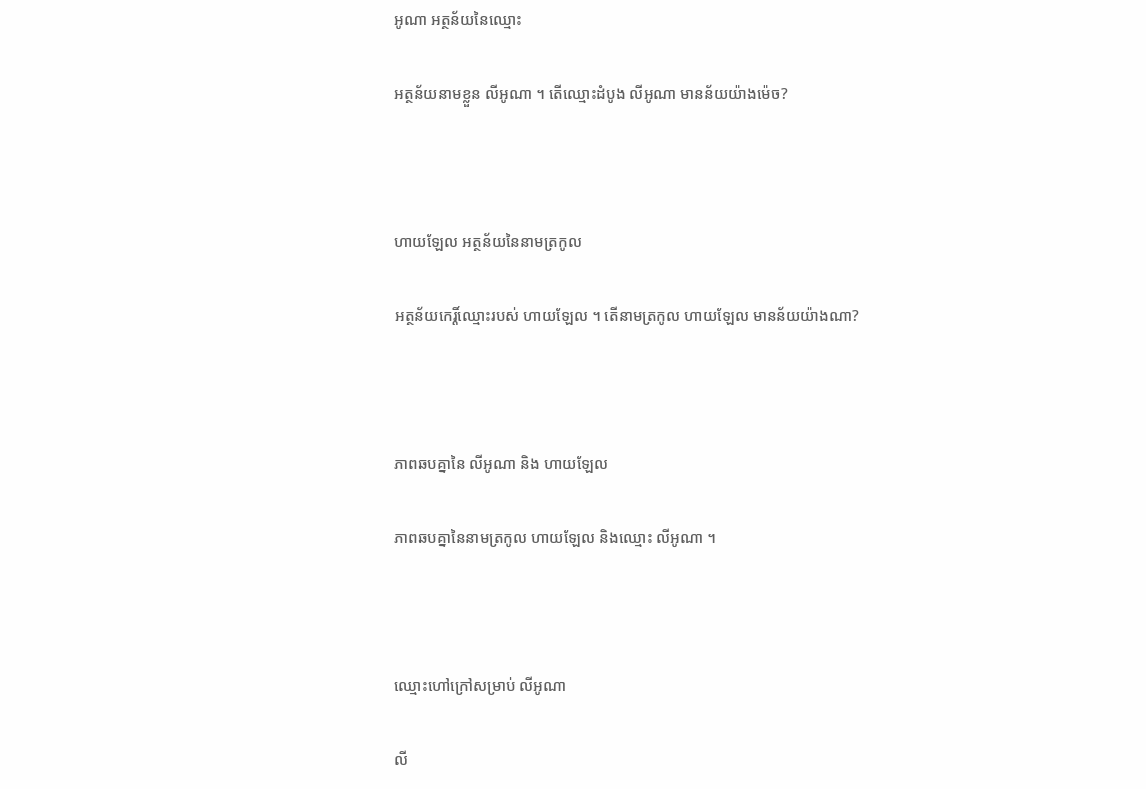អូណា អត្ថន័យនៃឈ្មោះ

អត្ថន័យនាមខ្លួន លីអូណា ។ តើឈ្មោះដំបូង លីអូណា មានន័យយ៉ាងម៉េច?



ហាយឡែល អត្ថន័យនៃនាមត្រកូល

អត្ថន័យកេរ្តិ៍ឈ្មោះរបស់ ហាយឡែល ។ តើនាមត្រកូល ហាយឡែល មានន័យយ៉ាងណា?



ភាពឆបគ្នានៃ លីអូណា និង ហាយឡែល

ភាពឆបគ្នានៃនាមត្រកូល ហាយឡែល និងឈ្មោះ លីអូណា ។



ឈ្មោះហៅក្រៅសម្រាប់ លីអូណា

លី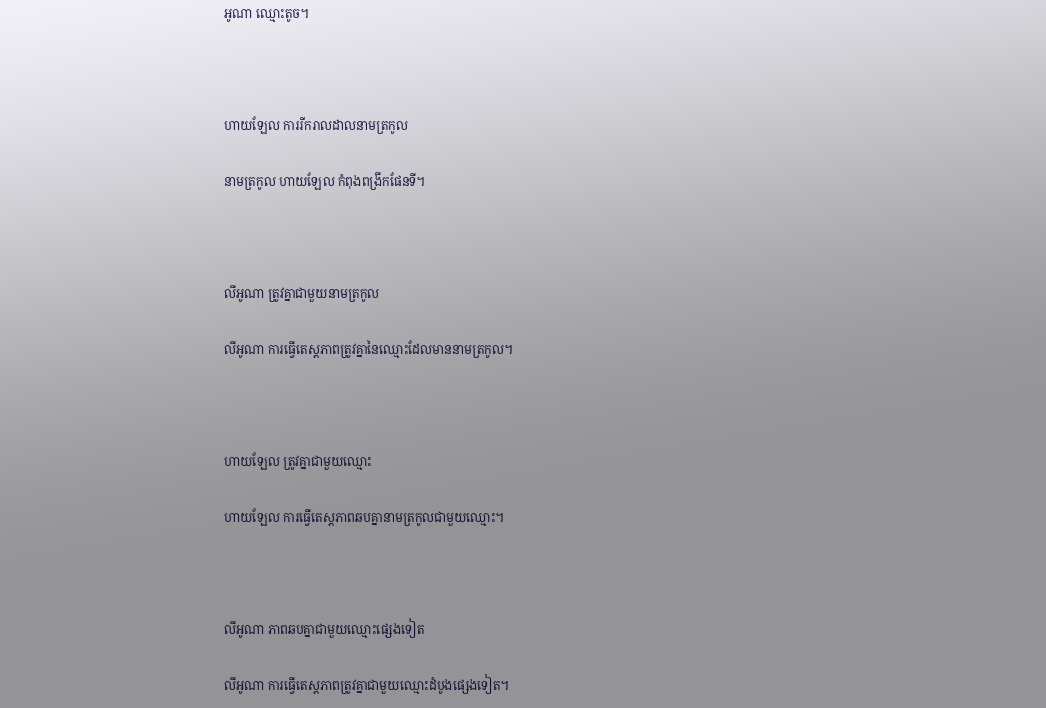អូណា ឈ្មោះតូច។



ហាយឡែល ការរីករាលដាលនាមត្រកូល

នាមត្រកូល ហាយឡែល កំពុងពង្រីកផែនទី។



លីអូណា ត្រូវគ្នាជាមួយនាមត្រកូល

លីអូណា ការធ្វើតេស្តភាពត្រូវគ្នានៃឈ្មោះដែលមាននាមត្រកូល។



ហាយឡែល ត្រូវគ្នាជាមួយឈ្មោះ

ហាយឡែល ការធ្វើតេស្តភាពឆបគ្នានាមត្រកូលជាមួយឈ្មោះ។



លីអូណា ភាពឆបគ្នាជាមួយឈ្មោះផ្សេងទៀត

លីអូណា ការធ្វើតេស្តភាពត្រូវគ្នាជាមួយឈ្មោះដំបូងផ្សេងទៀត។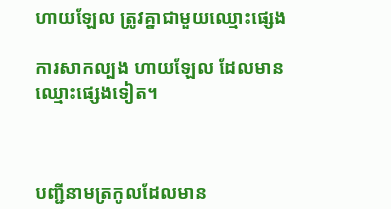ហាយឡែល ត្រូវគ្នាជាមួយឈ្មោះផ្សេង

ការសាកល្បង ហាយឡែល ដែលមានឈ្មោះផ្សេងទៀត។



បញ្ជីនាមត្រកូលដែលមាន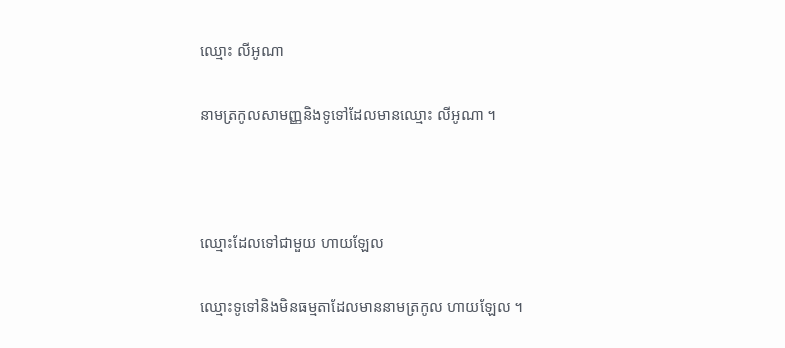ឈ្មោះ លីអូណា

នាមត្រកូលសាមញ្ញនិងទូទៅដែលមានឈ្មោះ លីអូណា ។



ឈ្មោះដែលទៅជាមួយ ហាយឡែល

ឈ្មោះទូទៅនិងមិនធម្មតាដែលមាននាមត្រកូល ហាយឡែល ។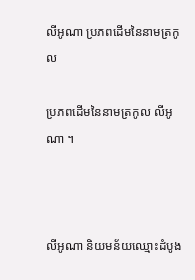លីអូណា ប្រភពដើមនៃនាមត្រកូល

ប្រភពដើមនៃនាមត្រកូល លីអូណា ។



លីអូណា និយមន័យឈ្មោះដំបូង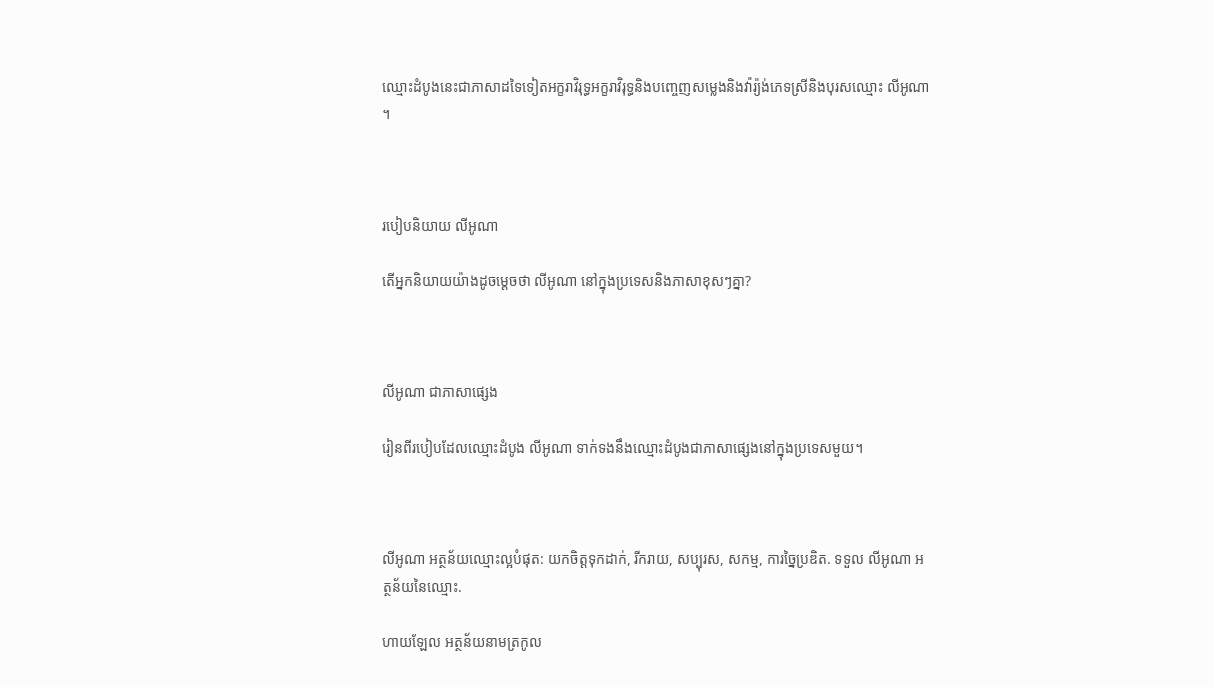ឈ្មោះដំបូងនេះជាភាសាដទៃទៀតអក្ខរាវិរុទ្ធអក្ខរាវិរុទ្ធនិងបញ្ចេញសម្លេងនិងវ៉ារ្យ៉ង់ភេទស្រីនិងបុរសឈ្មោះ លីអូណា ។



របៀបនិយាយ លីអូណា

តើអ្នកនិយាយយ៉ាងដូចម្តេចថា លីអូណា នៅក្នុងប្រទេសនិងភាសាខុសៗគ្នា?



លីអូណា ជាភាសាផ្សេង

រៀនពីរបៀបដែលឈ្មោះដំបូង លីអូណា ទាក់ទងនឹងឈ្មោះដំបូងជាភាសាផ្សេងនៅក្នុងប្រទេសមួយ។



លីអូណា អត្ថន័យឈ្មោះល្អបំផុត: យកចិត្តទុកដាក់, រីករាយ, សប្បុរស, សកម្ម, ការច្នៃប្រឌិត. ទទួល លីអូណា អត្ថន័យនៃឈ្មោះ.

ហាយឡែល អត្ថន័យនាមត្រកូល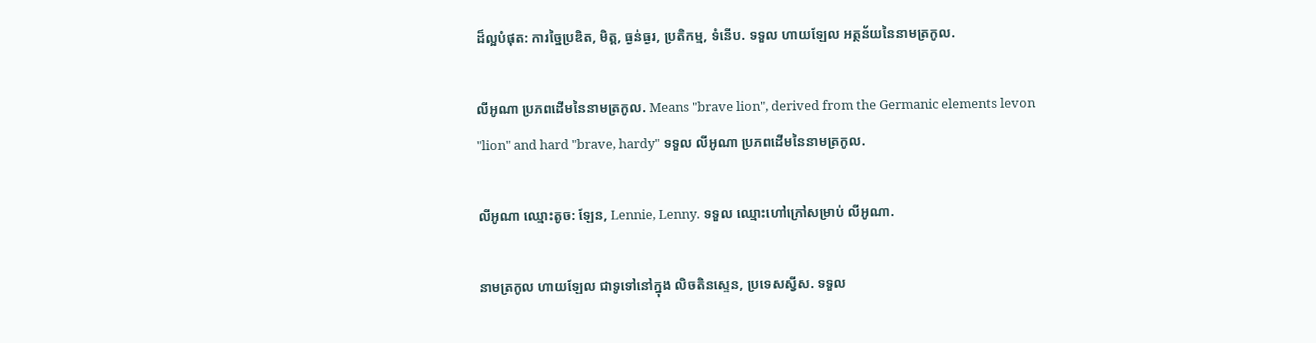ដ៏ល្អបំផុត: ការច្នៃប្រឌិត, មិត្ត, ធ្ងន់ធ្ងរ, ប្រតិកម្ម, ទំនើប. ទទួល ហាយឡែល អត្ថន័យនៃនាមត្រកូល.

លីអូណា ប្រភពដើមនៃនាមត្រកូល. Means "brave lion", derived from the Germanic elements levon "lion" and hard "brave, hardy" ទទួល លីអូណា ប្រភពដើមនៃនាមត្រកូល.

លីអូណា ឈ្មោះតូច: ឡែន, Lennie, Lenny. ទទួល ឈ្មោះហៅក្រៅសម្រាប់ លីអូណា.

នាមត្រកូល ហាយឡែល ជាទូទៅនៅក្នុង លិចតិនស្ទេន, ប្រទេសស្វីស. ទទួល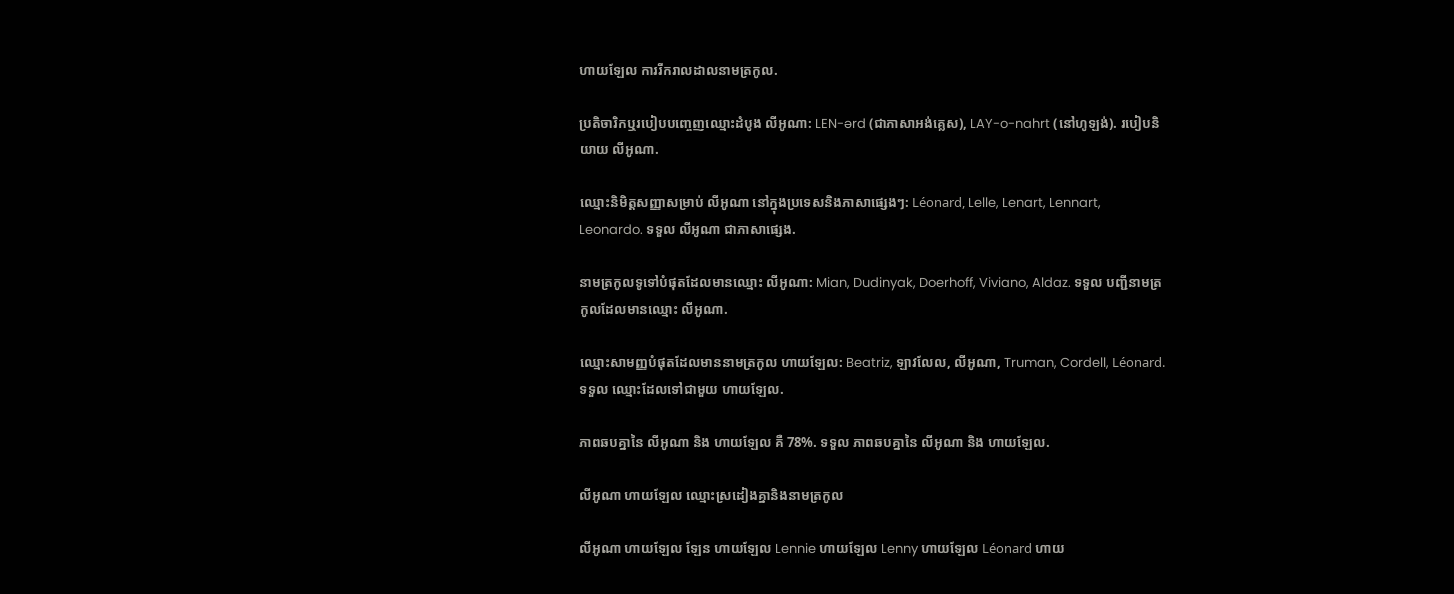ហាយឡែល ការរីករាលដាលនាមត្រកូល.

ប្រតិចារិកឬរបៀបបញ្ចេញឈ្មោះដំបូង លីអូណា: LEN-ərd (ជាភាសាអង់គ្លេស), LAY-o-nahrt (នៅហូឡង់). របៀបនិយាយ លីអូណា.

ឈ្មោះនិមិត្តសញ្ញាសម្រាប់ លីអូណា នៅក្នុងប្រទេសនិងភាសាផ្សេងៗ: Léonard, Lelle, Lenart, Lennart, Leonardo. ទទួល លីអូណា ជាភាសាផ្សេង.

នាមត្រកូលទូទៅបំផុតដែលមានឈ្មោះ លីអូណា: Mian, Dudinyak, Doerhoff, Viviano, Aldaz. ទទួល បញ្ជីនាមត្រកូលដែលមានឈ្មោះ លីអូណា.

ឈ្មោះសាមញ្ញបំផុតដែលមាននាមត្រកូល ហាយឡែល: Beatriz, ឡាវលែល, លីអូណា, Truman, Cordell, Léonard. ទទួល ឈ្មោះដែលទៅជាមួយ ហាយឡែល.

ភាពឆបគ្នានៃ លីអូណា និង ហាយឡែល គឺ 78%. ទទួល ភាពឆបគ្នានៃ លីអូណា និង ហាយឡែល.

លីអូណា ហាយឡែល ឈ្មោះស្រដៀងគ្នានិងនាមត្រកូល

លីអូណា ហាយឡែល ឡែន ហាយឡែល Lennie ហាយឡែល Lenny ហាយឡែល Léonard ហាយ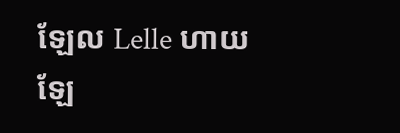ឡែល Lelle ហាយឡែ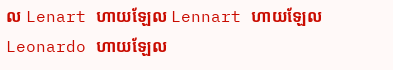ល Lenart ហាយឡែល Lennart ហាយឡែល Leonardo ហាយឡែល